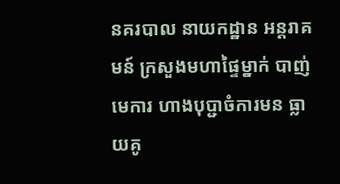នគរបាល នាយកដ្ឋាន អន្តរាគមន៍ ក្រសួងមហាផ្ទៃម្នាក់ បាញ់មេការ ហាងបុប្ជាចំការមន ធ្លាយគូ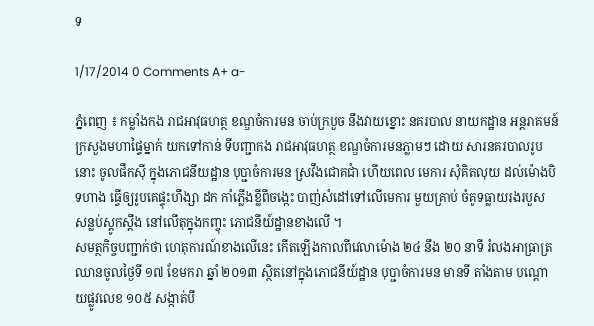ទ

1/17/2014 0 Comments A+ a-

ភ្នំពេញ ៖ កម្លាំងកង រាជអាវុធហត្ថ ខណ្ឌចំការមន ចាប់ក្របួច នឹងវាយខ្នោះ នគរបាល នាយកដ្ឋាន អន្តរាគមន៍ ក្រសួងមហាផ្ទៃម្នាក់ យកទៅកាន់ ទីបញ្ជាកង រាជអាវុធហត្ថ ខណ្ឌចំការមនភ្លាមៗ ដោយ សារនគរបាលរូបនោះ ចូលផឹកស៊ី ក្នុងភោជនីយដ្ឋាន បុប្ជាចំការមន ស្រវឹងជោគជាំ ហើយពេល មេការ សុំគិតលុយ ដល់ម៉ោងបិទហាង ធ្វើឲ្យរូបគេផ្ទុះហឹង្សា ដក កាំភ្លើងខ្លីពីចង្កេះ បាញ់សំដៅទៅលើមេការ មួយគ្រាប់ ចំគូទធ្លាយរងរបួស សន្លប់ស្តូកស្តឹង នៅលើតុក្នុងកញ្ចុះ ភោជនីយ៍ដ្ឋានខាងលើ ។
សមត្ថកិច្ចបញ្ជាក់ថា ហេតុការណ៍ខាងលើនេះ កើតឡើងកាលពីវេលាម៉ោង ២៤ នឹង ២០ នាទី រំលងអាធ្រាត្រ ឈានចូលថ្ងៃទី ១៧ ខែមករា ឆ្នាំ ២០១៣ ស្ថិតនៅក្នុងភោជនីយ៍ដ្ឋាន បុប្ជាចំការមន មានទី តាំងតាម បណ្តោយផ្លូវលេខ ១០៥ សង្កាត់បឹ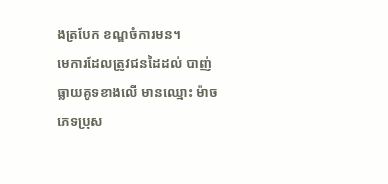ងត្របែក ខណ្ឌចំការមន។
មេការដែលត្រូវជនដៃដល់ បាញ់ធ្លាយគូទខាងលើ មានឈ្មោះ ម៉ាច ភេទប្រុស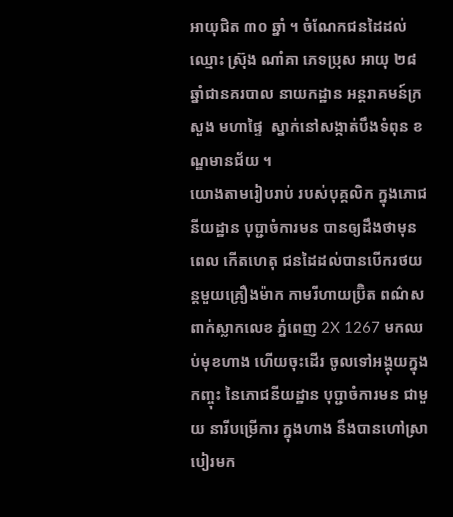អាយុជិត ៣០ ឆ្នាំ ។ ចំណែកជនដៃដល់ឈ្មោះ ស្រ៊ុង ណាំគា ភេទប្រុស អាយុ ២៨  ឆ្នាំជានគរបាល នាយកដ្ឋាន អន្តរាគមន៍ក្រសួង មហាផ្ទៃ  ស្នាក់នៅសង្កាត់បឹងទំពុន ខណ្ឌមានជ័យ ។
យោងតាមរៀបរាប់ របស់បុគ្គលិក ក្នុងភោជនីយដ្ឋាន បុប្ជាចំការមន បានឲ្យដឹងថាមុនពេល កើតហេតុ ជនដៃដល់បានបើករថយន្តមួយគ្រឿងម៉ាក កាមរីហាយប្រ៊ិត ពណ៌ស ពាក់ស្លាកលេខ ភ្នំពេញ 2X 1267 មកឈប់មុខហាង ហើយចុះដើរ ចូលទៅអង្គុយក្នុងកញ្ចុះ នៃភោជនីយដ្ឋាន បុប្ជាចំការមន ជាមួយ នារីបម្រើការ ក្នុងហាង នឹងបានហៅស្រាបៀរមក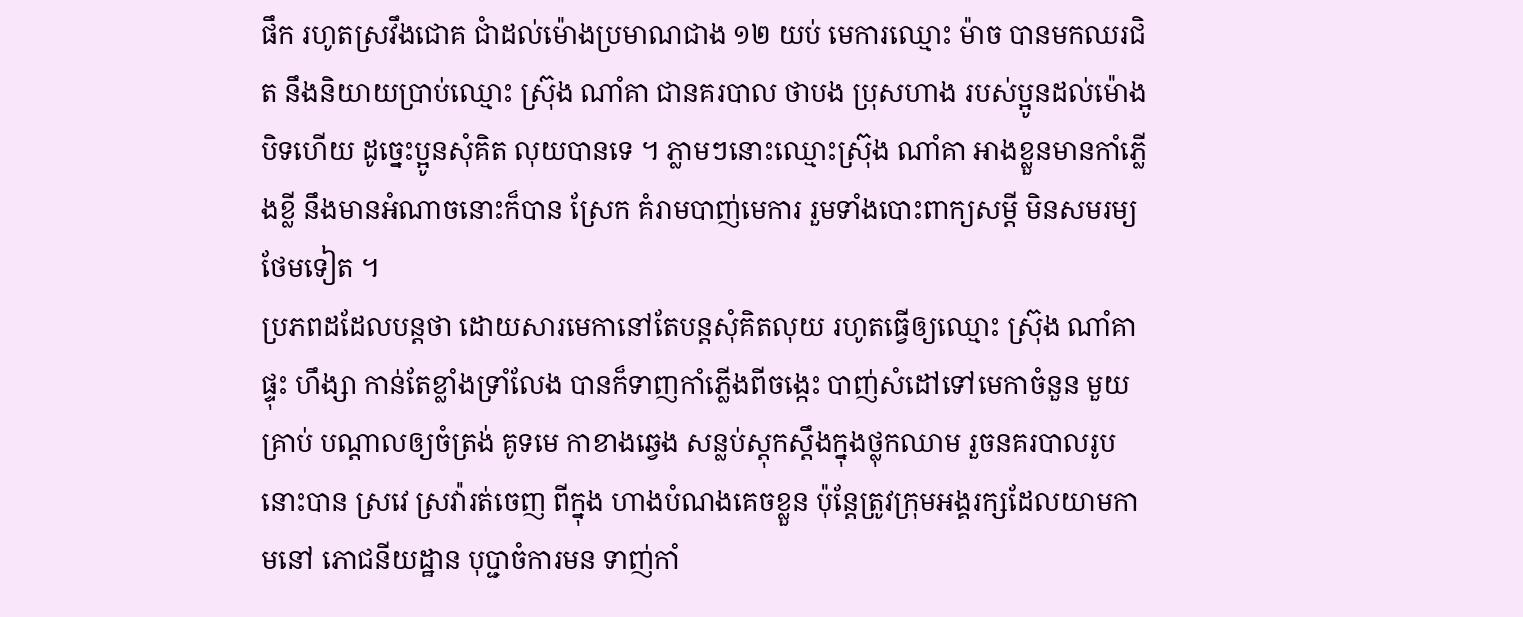ផឹក រហូតស្រវឹងជោគ ជាំដល់ម៉ោងប្រមាណជាង ១២ យប់ មេការឈ្មោះ ម៉ាច បានមកឈរជិត នឹងនិយាយប្រាប់ឈ្មោះ ស្រ៊ុង ណាំគា ជានគរបាល ថាបង ប្រុសហាង របស់ប្អូនដល់ម៉ោងបិទហើយ ដូច្នេះប្អូនសុំគិត លុយបានទេ ។ ភ្លាមៗនោះឈ្មោះស្រ៊ុង ណាំគា អាងខ្លួនមានកាំភ្លើងខ្លី នឹងមានអំណាចនោះក៏បាន ស្រែក គំរាមបាញ់មេការ រួមទាំងបោះពាក្យសម្តី មិនសមរម្យថែមទៀត ។
ប្រភពដដែលបន្តថា ដោយសារមេកានៅតែបន្តសុំគិតលុយ រហូតធ្វើឲ្យឈ្មោះ ស្រ៊ុង ណាំគា ផ្ទុះ ហឹង្សា កាន់តែខ្លាំងទ្រាំលែង បានក៏ទាញកាំភ្លើងពីចង្កេះ បាញ់សំដៅទៅមេកាចំនួន មួយគ្រាប់ បណ្តាលឲ្យចំត្រង់ គូទមេ កាខាងឆ្វេង សន្លប់ស្តុកស្តឹងក្នុងថ្លុកឈាម រួចនគរបាលរូបនោះបាន ស្រវេ ស្រវ៉ារត់ចេញ ពីក្នុង ហាងបំណងគេចខ្លួន ប៉ុន្តែត្រូវក្រុមអង្គរក្សដែលយាមកាមនៅ ភោជនីយដ្ឋាន បុប្ជាចំការមន ទាញ់កាំ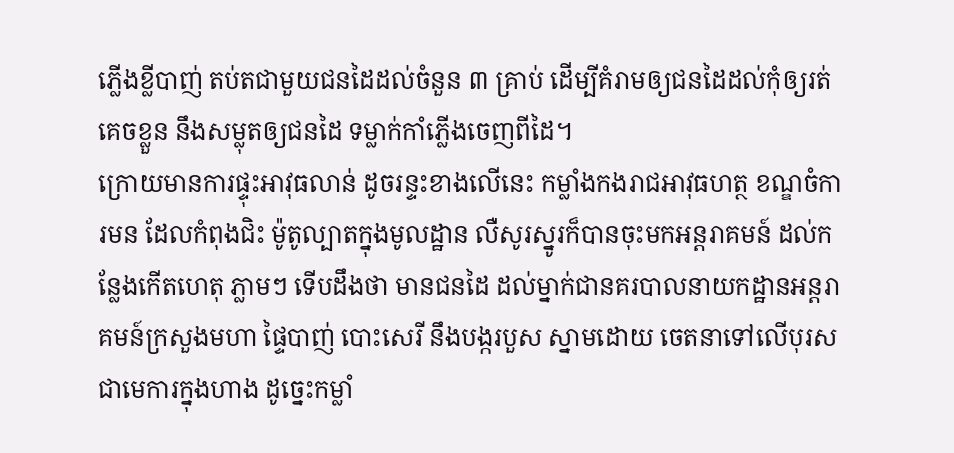ភ្លើងខ្លីបាញ់ តប់តជាមួយជនដៃដល់ចំនួន ៣ គ្រាប់ ដើម្បីគំរាមឲ្យជនដៃដល់កុំឲ្យរត់គេចខ្លួន នឹងសម្លុតឲ្យជនដៃ ទម្លាក់កាំភ្លើងចេញពីដៃ។
ក្រោយមានការផ្ទុះអាវុធលាន់ ដូចរន្ទះខាងលើនេះ កម្លាំងកងរាជអាវុធហត្ថ ខណ្ឌចំការមន ដែលកំពុងជិះ ម៉ូតូល្បាតក្នុងមូលដ្ឋាន លឺសូរស្នូរក៏បានចុះមកអន្តរាគមន៍ ដល់កន្លែងកើតហេតុ ភ្លាមៗ ទើបដឹងថា មានជនដៃ ដល់ម្នាក់ជានគរបាលនាយកដ្ឋានអន្តរាគមន៍ក្រសួងមហា ផ្ទៃបាញ់ បោះសេរី នឹងបង្ករបួស ស្នាមដោយ ចេតនាទៅលើបុរសជាមេការក្នុងហាង ដូច្នេះកម្លាំ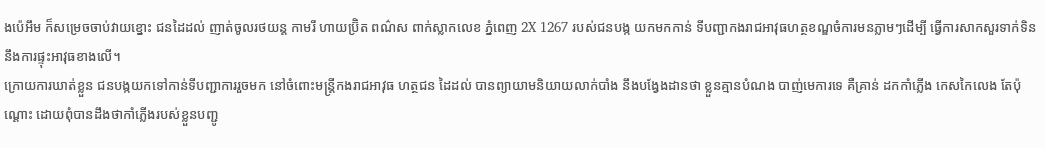ងប៉េអឹម ក៏សម្រេចចាប់វាយខ្នោះ ជនដៃដល់ ញាត់ចូលរថយន្ត កាមរី ហាយប្រ៊ិត ពណ៌ស ពាក់ស្លាកលេខ ភ្នំពេញ 2X 1267 របស់ជនបង្ក យកមកកាន់ ទីបញ្ជាកងរាជអាវុធហត្ថខណ្ឌចំការមនភ្លាមៗដើម្បី ធ្វើការសាកសួរទាក់ទិននឹងការផ្ទុះអាវុធខាងលើ។
ក្រោយការឃាត់ខ្លួន ជនបង្កយកទៅកាន់ទីបញ្ជាការរួចមក នៅចំពោះមន្រ្តីកងរាជអាវុធ ហត្ថជន ដៃដល់ បានព្យាយាមនិយាយលាក់បាំង នឹងបង្វែងដានថា ខ្លួនគ្មានបំណង បាញ់មេការទេ គឺគ្រាន់ ដកកាំភ្លើង កេសកៃលេង តែប៉ុណ្តោះ ដោយពុំបានដឹងថាកាំភ្លើងរបស់ខ្លួនបញ្ជូ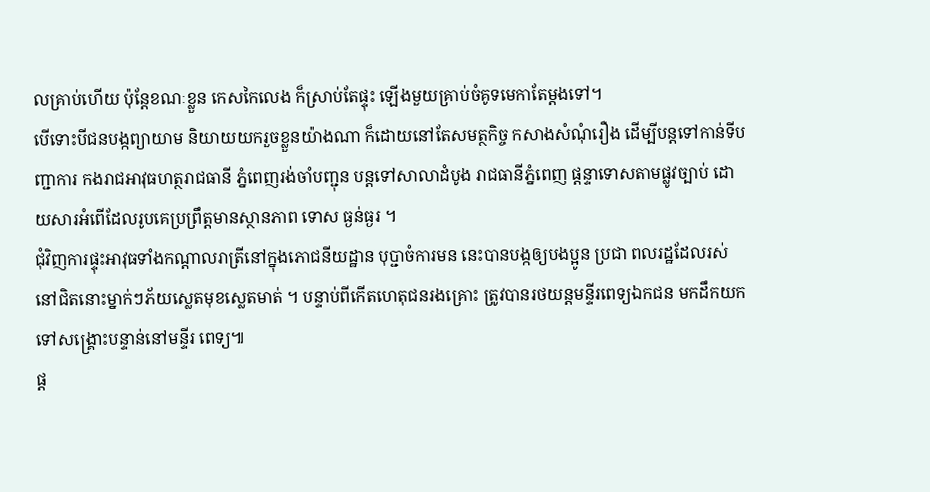លគ្រាប់ហើយ ប៉ុន្តែខណៈខ្លួន កេសកៃលេង ក៏ស្រាប់តែផ្ទុះ ឡើងមួយគ្រាប់ចំគូទមេកាតែម្តងទៅ។
បើទោះបីជនបង្កព្យាយាម និយាយយករួចខ្លួនយ៉ាងណា ក៏ដោយនៅតែសមត្ថកិច្ច កសាងសំណុំរឿង ដើម្បីបន្តទៅកាន់ទីបញ្ជាការ កងរាជអាវុធហត្ថរាជធានី ភ្នំពេញរង់ចាំបញ្ជុន បន្តទៅសាលាដំបូង រាជធានីភ្នំពេញ ផ្តន្ទាទោសតាមផ្លូវច្បាប់ ដោយសារអំពើដែលរូបគេប្រព្រឹត្តមានស្ថានភាព ទោស ធ្ងន់ធ្ងរ ។
ជុំវិញការផ្ទុះអាវុធទាំងកណ្តាលរាត្រីនៅក្នុងភោជនីយដ្ឋាន បុប្ជាចំការមន នេះបានបង្កឲ្យបងប្អូន ប្រជា ពលរដ្ឋដែលរស់នៅជិតនោះម្នាក់ៗភ័យស្លេតមុខស្លេតមាត់ ។ បន្ទាប់ពីកើតហេតុជនរងគ្រោះ ត្រូវបានរថយន្តមន្ទីរពេទ្យឯកជន មកដឹកយកទៅសង្គ្រោះបន្ទាន់នៅមន្ទីរ ពេទ្យ៕
ផ្ត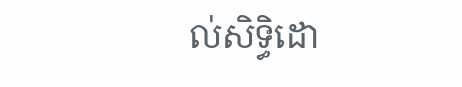ល់សិទ្ធិដោ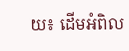យ៖ ដើមអំពិល